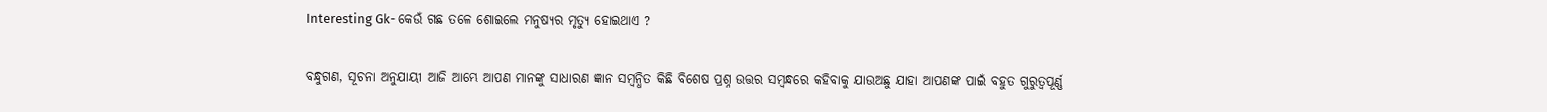Interesting Gk- କେଉଁ ଗଛ ତଳେ ଶୋଇଲେ ମନୁଷ୍ୟର ମୃତ୍ୟୁ ହୋଇଥାଏ ?

ବନ୍ଧୁଗଣ, ସୂଚନା ଅନୁଯାୟୀ ଆଜି ଆମ୍ଭେ ଆପଣ ମାନଙ୍କୁ ସାଧାରଣ ଜ୍ଞାନ ସମ୍ବନ୍ଧିତ କିଛି ବିଶେଷ ପ୍ରଶ୍ନ ଉତ୍ତର ସମ୍ବନ୍ଧରେ କହିବାକୁ ଯାଉଅଛୁ ଯାହା ଆପଣଙ୍କ ପାଇଁ ବହୁତ ଗୁରୁତ୍ଵପୂର୍ଣ୍ଣ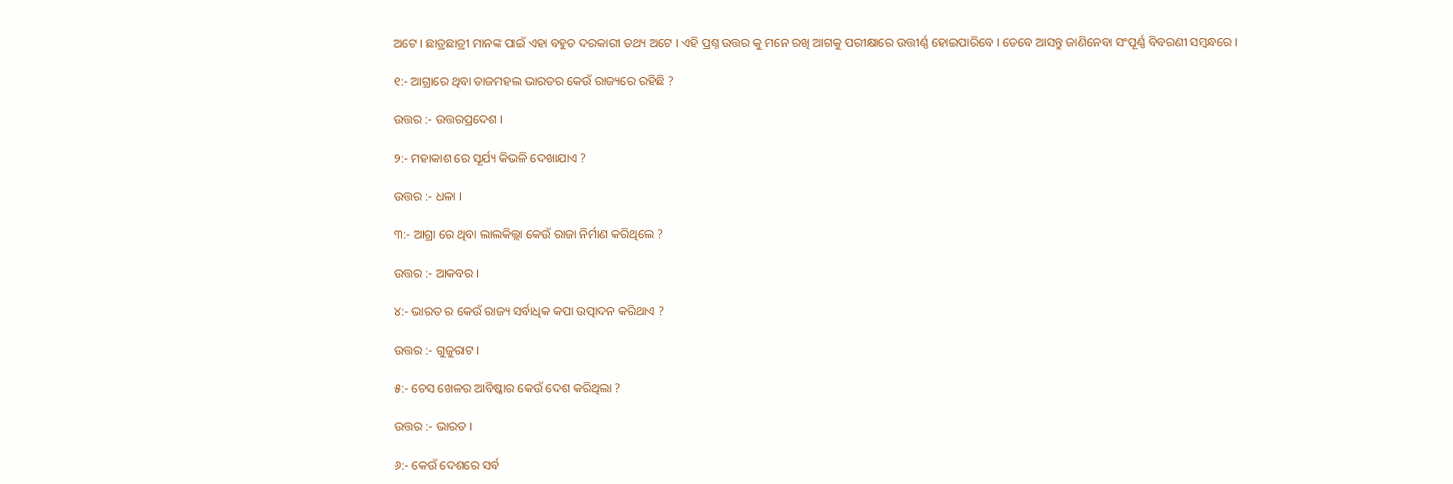ଅଟେ । ଛାତ୍ରଛାତ୍ରୀ ମାନଙ୍କ ପାଇଁ ଏହା ବହୁତ ଦରକାରୀ ତଥ୍ୟ ଅଟେ । ଏହି ପ୍ରଶ୍ନ ଉତ୍ତର କୁ ମନେ ରଖି ଆଗକୁ ପରୀକ୍ଷାରେ ଉତ୍ତୀର୍ଣ୍ଣ ହୋଇପାରିବେ । ତେବେ ଆସନ୍ତୁ ଜାଣିନେବା ସଂପୂର୍ଣ୍ଣ ବିବରଣୀ ସମ୍ବନ୍ଧରେ ।

୧:- ଆଗ୍ରାରେ ଥିବା ତାଜମହଲ ଭାରତର କେଉଁ ରାଜ୍ୟରେ ରହିଛି ?

ଉତ୍ତର :- ଉତ୍ତରପ୍ରଦେଶ ।

୨:- ମହାକାଶ ରେ ସୂର୍ଯ୍ୟ କିଭଳି ଦେଖାଯାଏ ?

ଉତ୍ତର :- ଧଳା ।

୩:- ଆଗ୍ରା ରେ ଥିବା ଲାଲକିଲ୍ଲା କେଉଁ ରାଜା ନିର୍ମାଣ କରିଥିଲେ ?

ଉତ୍ତର :- ଆକବର ।

୪:- ଭାରତ ର କେଉଁ ରାଜ୍ୟ ସର୍ବାଧିକ କପା ଉତ୍ପାଦନ କରିଥାଏ ?

ଉତ୍ତର :- ଗୁଜୁରାଟ ।

୫:- ଚେସ ଖେଳର ଆବିଷ୍କାର କେଉଁ ଦେଶ କରିଥିଲା ?

ଉତ୍ତର :- ଭାରତ ।

୬:- କେଉଁ ଦେଶରେ ସର୍ବ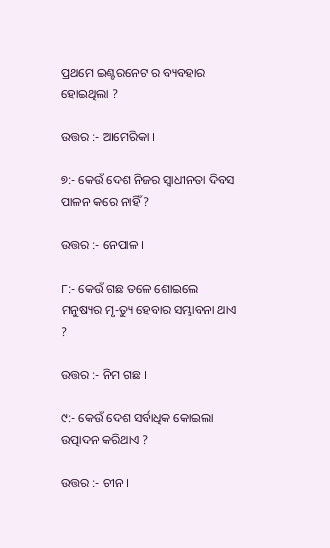ପ୍ରଥମେ ଇଣ୍ଟରନେଟ ର ବ୍ୟବହାର ହୋଇଥିଲା ?

ଉତ୍ତର :- ଆମେରିକା ।

୭:- କେଉଁ ଦେଶ ନିଜର ସ୍ଵାଧୀନତା ଦିବସ ପାଳନ କରେ ନାହିଁ ?

ଉତ୍ତର :- ନେପାଳ ।

୮:- କେଉଁ ଗଛ ତଳେ ଶୋଇଲେ ମନୁଷ୍ୟର ମୃ-ତ୍ୟୁ ହେବାର ସମ୍ଭାବନା ଥାଏ ?

ଉତ୍ତର :- ନିମ ଗଛ ।

୯:- କେଉଁ ଦେଶ ସର୍ବାଧିକ କୋଇଲା ଉତ୍ପାଦନ କରିଥାଏ ?

ଉତ୍ତର :- ଚୀନ ।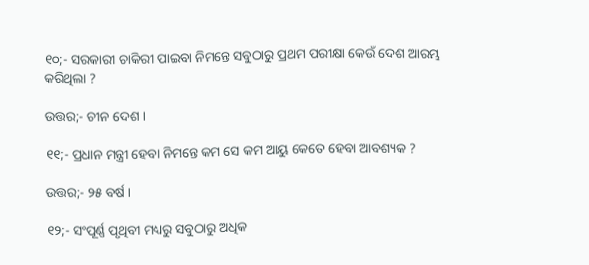୧୦;- ସରକାରୀ ଚାକିରୀ ପାଇବା ନିମନ୍ତେ ସବୁଠାରୁ ପ୍ରଥମ ପରୀକ୍ଷା କେଉଁ ଦେଶ ଆରମ୍ଭ କରିଥିଲା ?

ଉତ୍ତର;- ଚୀନ ଦେଶ ।

୧୧;- ପ୍ରଧାନ ମନ୍ତ୍ରୀ ହେବା ନିମନ୍ତେ କମ ସେ କମ ଆୟୁ କେତେ ହେବା ଆବଶ୍ୟକ ?

ଉତ୍ତର;- ୨୫ ବର୍ଷ ।

୧୨;- ସଂପୂର୍ଣ୍ଣ ପୃଥିବୀ ମଧ୍ୟରୁ ସବୁଠାରୁ ଅଧିକ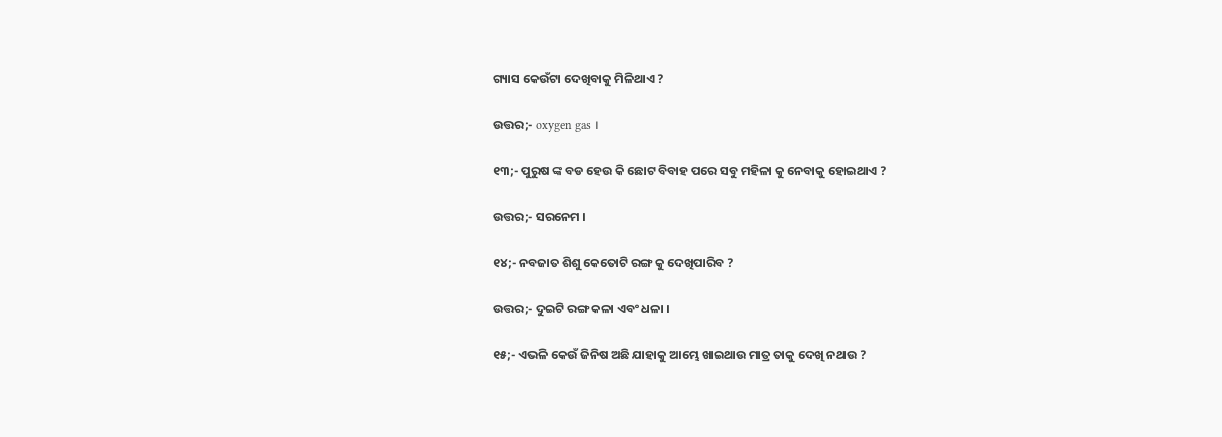ଗ୍ୟାସ କେଉଁଟା ଦେଖିବାକୁ ମିଳିଥାଏ ?

ଉତ୍ତର;- oxygen gas ।

୧୩;- ପୁରୁଷ ଙ୍କ ବଡ ହେଉ କି ଛୋଟ ବିବାହ ପରେ ସବୁ ମହିଳା କୁ ନେବାକୁ ହୋଇଥାଏ ?

ଉତ୍ତର;- ସରନେମ ।

୧୪;- ନବଜାତ ଶିଶୁ କେତୋଟି ରଙ୍ଗ କୁ ଦେଖିପାରିବ ?

ଉତ୍ତର;- ଦୁଇଟି ରଙ୍ଗ କଳା ଏବଂ ଧଳା ।

୧୫;- ଏଭଳି କେଉଁ ଜିନିଷ ଅଛି ଯାହାକୁ ଆମ୍ଭେ ଖାଇଥାଉ ମାତ୍ର ତାକୁ ଦେଖି ନଥାଉ ?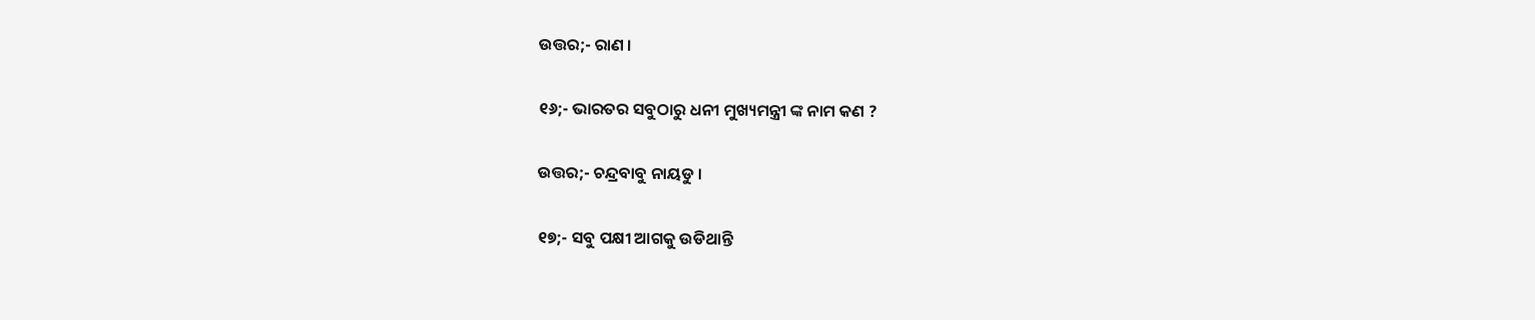ଉତ୍ତର;- ରାଣ ।

୧୬;- ଭାରତର ସବୁଠାରୁ ଧନୀ ମୁଖ୍ୟମନ୍ତ୍ରୀ ଙ୍କ ନାମ କଣ ?

ଉତ୍ତର;- ଚନ୍ଦ୍ରବାବୁ ନାୟଡୁ ।

୧୭;- ସବୁ ପକ୍ଷୀ ଆଗକୁ ଉଡିଥାନ୍ତି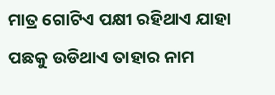ମାତ୍ର ଗୋଟିଏ ପକ୍ଷୀ ରହିଥାଏ ଯାହା ପଛକୁ ଉଡିଥାଏ ତାହାର ନାମ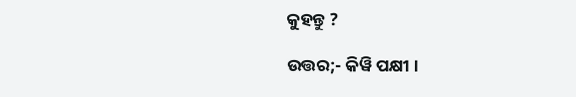କୁହନ୍ତୁ ?

ଉତ୍ତର;- କିୱି ପକ୍ଷୀ ।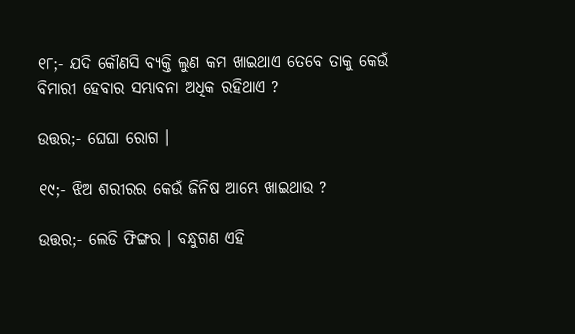୧୮;- ଯଦି କୌଣସି ବ୍ୟକ୍ତି ଲୁଣ କମ ଖାଇଥାଏ ତେବେ ତାକୁ କେଉଁ ବିମାରୀ ହେବାର ସମ୍ଭାବନା ଅଧିକ ରହିଥାଏ ?

ଉତ୍ତର;- ଘେଘା ରୋଗ ।

୧୯;- ଝିଅ ଶରୀରର କେଉଁ ଜିନିଷ ଆମ୍ଭେ ଖାଇଥାଉ ?

ଉତ୍ତର;- ଲେଡି ଫିଙ୍ଗର । ବନ୍ଧୁଗଣ ଏହି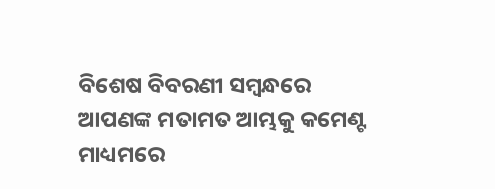ବିଶେଷ ବିବରଣୀ ସମ୍ବନ୍ଧରେ ଆପଣଙ୍କ ମତାମତ ଆମ୍ଭକୁ କମେଣ୍ଟ ମାଧ୍ୟମରେ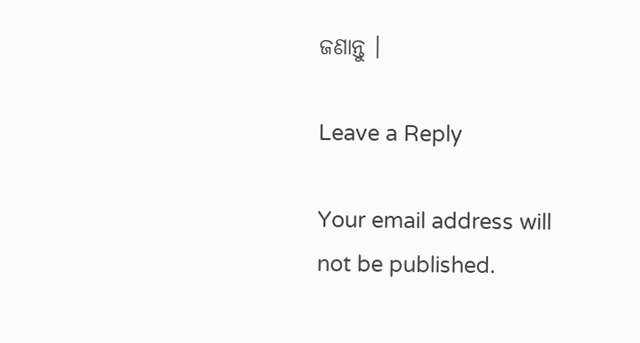ଜଣାନ୍ତୁ ।

Leave a Reply

Your email address will not be published.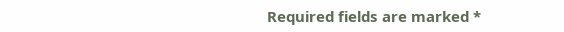Required fields are marked *